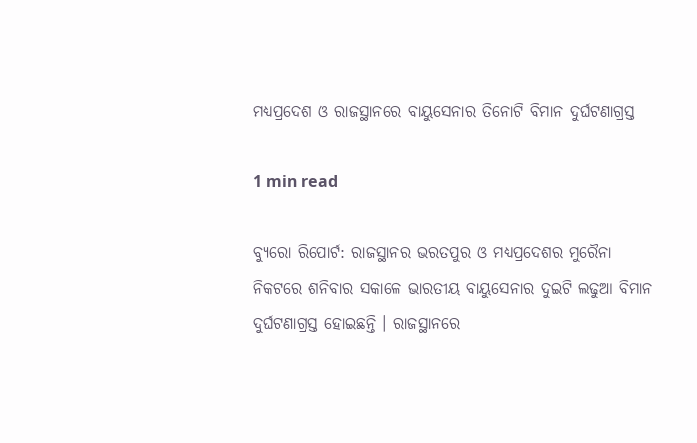ମଧ୍ୟପ୍ରଦେଶ ଓ ରାଜସ୍ଥାନରେ ବାୟୁସେନାର ତିନୋଟି ବିମାନ ଦୁର୍ଘଟଣାଗ୍ରସ୍ତ

1 min read

ବ୍ୟୁରୋ ରିପୋର୍ଟ: ରାଜସ୍ଥାନର ଭରତପୁର ଓ ମଧ୍ୟପ୍ରଦେଶର ମୁରୈନା ନିକଟରେ ଶନିବାର ସକାଳେ ଭାରତୀୟ ବାୟୁସେନାର ଦୁଇଟି ଲଢୁଆ ବିମାନ ଦୁର୍ଘଟଣାଗ୍ରସ୍ତ ହୋଇଛନ୍ତି । ରାଜସ୍ଥାନରେ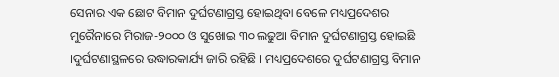ସେନାର ଏକ ଛୋଟ ବିମାନ ଦୁର୍ଘଟଣାଗ୍ରସ୍ତ ହୋଇଥିବା ବେଳେ ମଧ୍ୟପ୍ରଦେଶର ମୁରୈନାରେ ମିରାଜ-୨୦୦୦ ଓ ସୁଖୋଇ ୩୦ ଲଢୁଆ ବିମାନ ଦୁର୍ଘଟଣାଗ୍ରସ୍ତ ହୋଇଛି ।ଦୁର୍ଘଟଣାସ୍ଥଳରେ ଉଦ୍ଧାରକାର୍ଯ୍ୟ ଜାରି ରହିଛି । ମଧ୍ୟପ୍ରଦେଶରେ ଦୁର୍ଘଟଣାଗ୍ରସ୍ତ ବିମାନ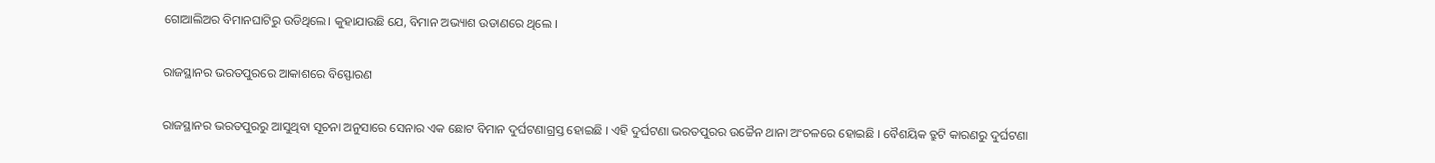ଗୋଆଲିଅର ବିମାନଘାଟିରୁ ଉଡିଥିଲେ। କୁହାଯାଉଛି ଯେ, ବିମାନ ଅଭ୍ୟାଶ ଉଡାଣରେ ଥିଲେ ।

ରାଜସ୍ଥାନର ଭରତପୁରରେ ଆକାଶରେ ବିସ୍ଫୋରଣ

ରାଜସ୍ଥାନର ଭରତପୁରରୁ ଆସୁଥିବା ସୂଚନା ଅନୁସାରେ ସେନାର ଏକ ଛୋଟ ବିମାନ ଦୁର୍ଘଟଣାଗ୍ରସ୍ତ ହୋଇଛି । ଏହି ଦୁର୍ଘଟଣା ଭରତପୁରର ଉଚ୍ଚୈନ ଥାନା ଅଂଚଳରେ ହୋଇଛି । ବୈଶୟିକ ତ୍ରୁଟି କାରଣରୁ ଦୁର୍ଘଟଣା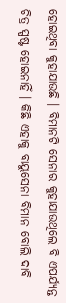ହୋଇଥିବା କୁହାଯାଉଛି । ବିମାନଟି ସେନାର କୁହାଯାଉଥିଲେ ବି ଏପର୍ଯ୍ୟନ୍ତ ଚିତ୍ର ସ୍ପଷ୍ଟ ହୋଇନାହିଁ । କିଛି ଏହାକୁ ବାୟୁସେନା ବିମାନ ବୋଲି ଦାବି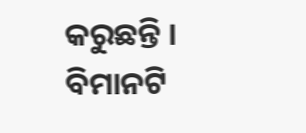କରୁଛନ୍ତି । ବିମାନଟି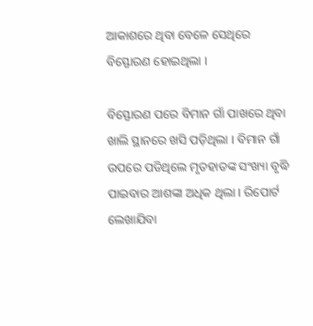ଆକାଶରେ ଥିବା ବେଳେ ସେଥିରେ ବିସ୍ଫୋରଣ ହୋଇଥିଲା ।

ବିସ୍ଫୋରଣ ପରେ ବିମାନ ଗାଁ ପାଖରେ ଥିବା ଖାଲି ସ୍ଥାନରେ ଖସି ପଡ଼ିଥିଲା । ବିମାନ ଗାଁ ଉପରେ ପଡିଥିଲେ ମୃତହାତଙ୍କ ସଂଖ୍ୟା ବୃଦ୍ଧି ପାଇବାର ଆଶଙ୍କା ଅଧିକ ଥିଲା । ରିପୋର୍ଟ ଲେଖାଯିବା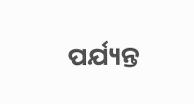ପର୍ଯ୍ୟନ୍ତ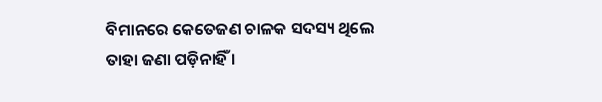ବିମାନରେ କେତେଜଣ ଚାଳକ ସଦସ୍ୟ ଥିଲେ ତାହା ଜଣା ପଡ଼ିନାହିଁ ।